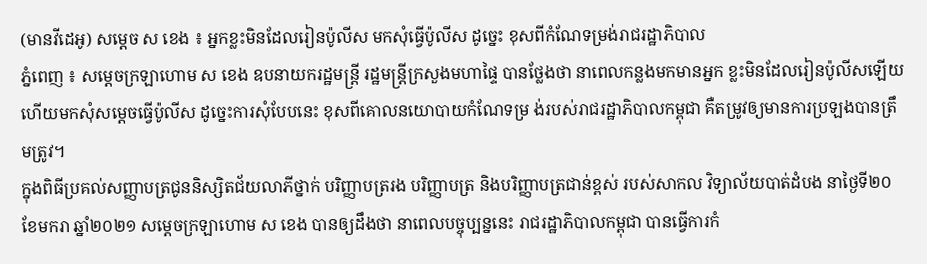(មានវីដេអូ) សម្ដេច ស ខេង ៖ អ្នកខ្លះមិនដែលរៀនប៉ូលីស មកសុំធ្វើប៉ូលីស ដូច្នេះ ខុសពីកំណែទម្រង់រាជរដ្ឋាភិបាល
ភ្នំពេញ ៖ សម្ដេចក្រឡាហោម ស ខេង ឧបនាយករដ្ឋមន្ដ្រី រដ្ឋមន្ដ្រីក្រសួងមហាផ្ទៃ បានថ្លែងថា នាពេលកន្លងមកមានអ្នក ខ្លះមិនដែលរៀនប៉ូលីសឡើយ ហើយមកសុំសម្ដេចធ្វើប៉ូលីស ដូច្នេះការសុំបែបនេះ ខុសពីគោលនយោបាយកំណែទម្រ ង់របស់រាជរដ្ឋាភិបាលកម្ពុជា គឺតម្រូវឲ្យមានការប្រឡងបានត្រឹមត្រូវ។
ក្នុងពិធីប្រគល់សញ្ញាបត្រជូននិស្សិតជ័យលាភីថ្នាក់ បរិញ្ញាបត្ររង បរិញ្ញាបត្រ និងបរិញ្ញាបត្រជាន់ខ្ពស់ របស់សាកល វិទ្យាល័យបាត់ដំបង នាថ្ងៃទី២០ ខែមករា ឆ្នាំ២០២១ សម្ដេចក្រឡាហោម ស ខេង បានឲ្យដឹងថា នាពេលបច្ចុប្បន្ននេះ រាជរដ្ឋាភិបាលកម្ពុជា បានធ្វើការកំ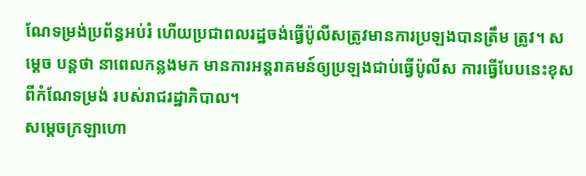ណែទម្រង់ប្រព័ន្ធអប់រំ ហើយប្រជាពលរដ្ឋចង់ធ្វើប៉ូលីសត្រូវមានការប្រឡងបានត្រឹម ត្រូវ។ សម្ដេច បន្ដថា នាពេលកន្លងមក មានការអន្តរាគមន៍ឲ្យប្រឡងជាប់ធ្វើប៉ូលីស ការធ្វើបែបនេះខុសពីកំណែទម្រង់ របស់រាជរដ្ឋាភិបាល។
សម្ដេចក្រឡាហោ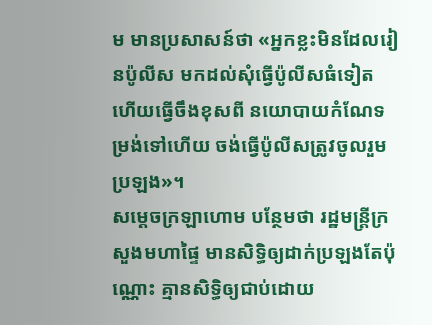ម មានប្រសាសន៍ថា «អ្នកខ្លះមិនដែលរៀនប៉ូលីស មកដល់សុំធ្វើប៉ូលីសធំទៀត ហើយធ្វើចឹងខុសពី នយោបាយកំណែទម្រង់ទៅហើយ ចង់ធ្វើប៉ូលីសត្រូវចូលរួមប្រឡង»។
សម្ដេចក្រឡាហោម បន្ថែមថា រដ្ឋមន្ដ្រីក្រសួងមហាផ្ទៃ មានសិទ្ធិឲ្យដាក់ប្រឡងតែប៉ុណ្ណោះ គ្មានសិទ្ធិឲ្យជាប់ដោយ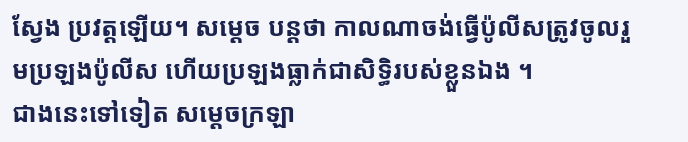ស្វែង ប្រវត្តឡើយ។ សម្ដេច បន្ដថា កាលណាចង់ធ្វើប៉ូលីសត្រូវចូលរួមប្រឡងប៉ូលីស ហើយប្រឡងធ្លាក់ជាសិទ្ធិរបស់ខ្លួនឯង ។
ជាងនេះទៅទៀត សម្ដេចក្រឡា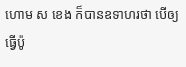ហោម ស ខេង ក៏បានឧទាហរថា បើឲ្យធ្វើប៉ូ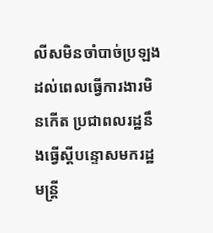លីសមិនចាំបាច់ប្រឡង ដល់ពេលធ្វើការងារមិនកើត ប្រជាពលរដ្ឋនឹងធ្វើស្ដីបន្ទោសមករដ្ឋមន្ដ្រី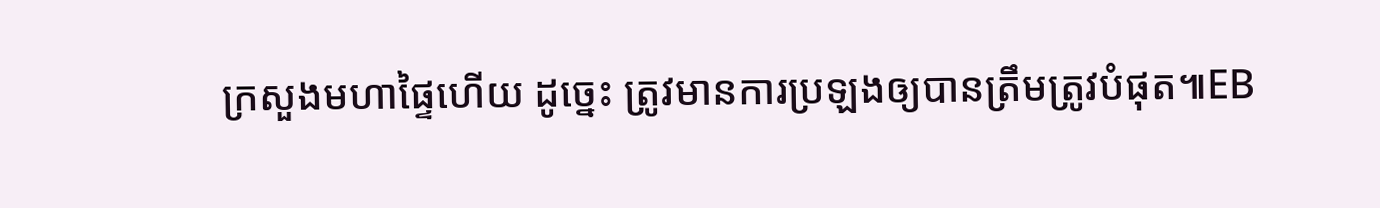ក្រសួងមហាផ្ទៃហើយ ដូច្នេះ ត្រូវមានការប្រឡងឲ្យបានត្រឹមត្រូវបំផុត៕EB